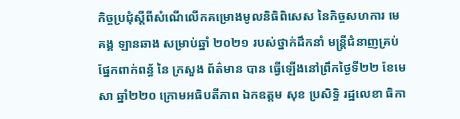កិច្ចប្រជុំស្តីពីសំណើលើកគម្រោងមូលនិធិពិសេស នៃកិច្ចសហការ មេគង្គ ឡានឆាង សម្រាប់ឆ្នាំ ២០២១ របស់ថ្នាក់ដឹកនាំ មន្រ្តីជំនាញគ្រប់ផ្នែកពាក់ពន្ធ័ នៃ ក្រសួង ព័ត៌មាន បាន ធ្វើឡើងនៅព្រឹកថ្ងៃទី២២ ខែមេសា ឆ្នាំ២២០ ក្រោមអធិបតីភាព ឯកឧត្តម សុខ ប្រសិទ្ធិ រដ្ឋលេខា ធិកា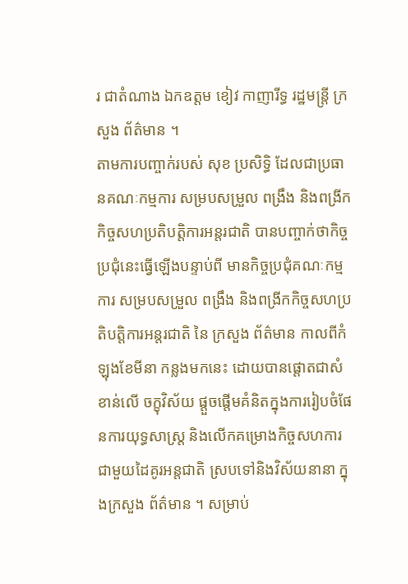រ ជាតំណាង ឯកឧត្តម ខៀវ កាញារីទ្ធ រដ្ឋមន្រ្តី ក្រសួង ព័ត៌មាន ។
តាមការបញ្ចាក់របស់ សុខ ប្រសិទ្ធិ ដែលជាប្រធានគណៈកម្មការ សម្របសម្រួល ពង្រឹង និងពង្រីកកិច្ចសហប្រតិបត្តិការអន្តរជាតិ បានបញ្ចាក់ថាកិច្ចប្រជុំនេះធ្វើឡើងបន្ទាប់ពី មានកិច្ចប្រជុំគណៈកម្មការ សម្របសម្រួល ពង្រឹង និងពង្រីកកិច្ចសហប្រតិបត្តិការអន្តរជាតិ នៃ ក្រសួង ព័ត៌មាន កាលពីកំឡុងខែមីនា កន្លងមកនេះ ដោយបានផ្តោតជាសំខាន់លើ ចក្ខុវិស័យ ផ្តួចផ្តើមគំនិតក្នុងការរៀបចំផែនការយុទ្ធសាស្រ្ត និងលើកគម្រោងកិច្ចសហការ ជាមួយដៃគូរអន្តជាតិ ស្របទៅនិងវិស័យនានា ក្នុងក្រសួង ព័ត៌មាន ។ សម្រាប់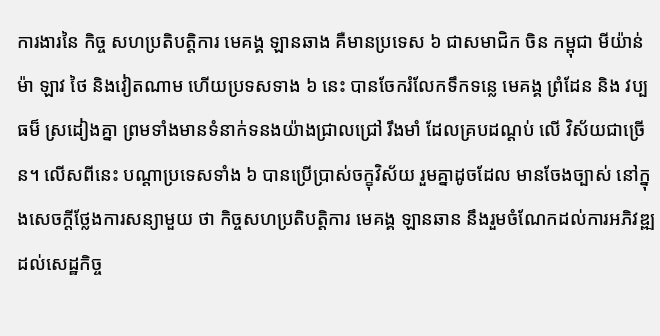ការងារនៃ កិច្ច សហប្រតិបត្តិការ មេគង្គ ឡានឆាង គឺមានប្រទេស ៦ ជាសមាជិក ចិន កម្ពុជា មីយ៉ាន់ម៉ា ឡាវ ថៃ និងវៀតណាម ហើយប្រទសទាង ៦ នេះ បានចែករំលែកទឹកទន្លេ មេគង្គ ព្រំដែន និង វប្បធម៏ ស្រដៀងគ្នា ព្រមទាំងមានទំនាក់ទនងយ៉ាងជ្រាលជ្រៅ រឹងមាំ ដែលគ្របដណ្តប់ លើ វិស័យជាច្រើន។ លើសពីនេះ បណ្តាប្រទេសទាំង ៦ បានប្រើប្រាស់ចក្ខុវិស័យ រួមគ្នាដូចដែល មានចែងច្បាស់ នៅក្នុងសេចក្តីថ្លែងការសន្យាមួយ ថា កិច្ចសហប្រតិបត្តិការ មេគង្គ ឡានឆាន នឹងរួមចំណែកដល់ការអភិវឌ្ឍ ដល់សេដ្ឋកិច្ច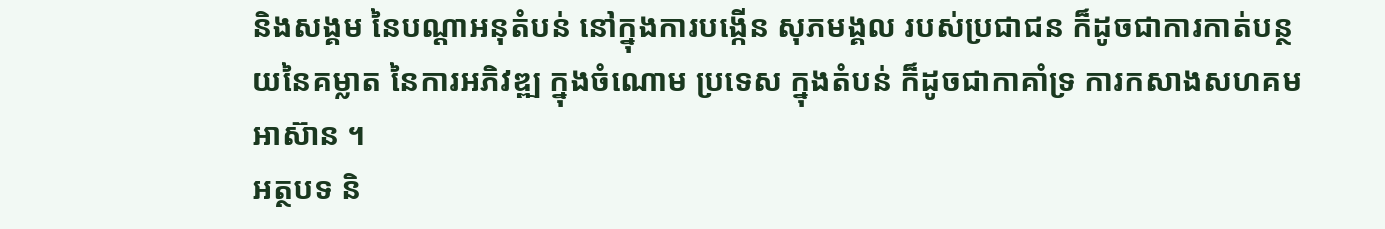និងសង្គម នៃបណ្តាអនុតំបន់ នៅក្នុងការបង្កើន សុភមង្គល របស់ប្រជាជន ក៏ដូចជាការកាត់បន្ថយនៃគម្លាត នៃការអភិវឌ្ឍ ក្នុងចំណោម ប្រទេស ក្នុងតំបន់ ក៏ដូចជាកាគាំទ្រ ការកសាងសហគមអាស៊ាន ។
អត្ថបទ និ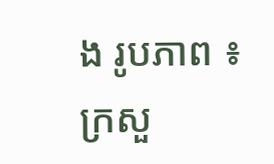ង រូបភាព ៖ ក្រសួ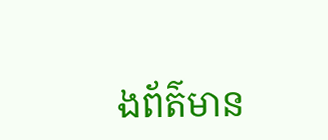ងព័ត៌មាន